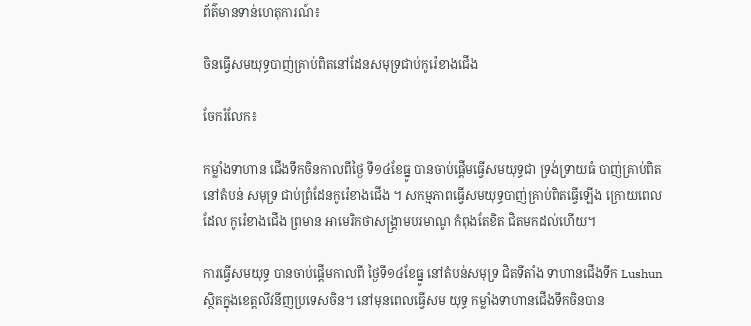ព័ត៌មានទាន់ហេតុការណ៍៖

ចិនធ្វើសមយុទ្ធបាញ់គ្រាប់ពិតនៅដែនសមុទ្រជាប់កូរ៉េខាងជើង

ចែករំលែក៖

កម្លាំងទាហាន ជើងទឹកចិនកាលពីថ្ងៃ ទី១៤ខែធ្នូ បានចាប់ផ្តើមធ្វើសមយុទ្ធជា ទ្រង់ទ្រាយធំ បាញ់គ្រាប់ពិតនៅតំបន់ សមុទ្រ ជាប់ព្រំដែនកូរ៉េខាងជើង ។ សកម្មភាពធ្វើសមយុទ្ធបាញ់គ្រាប់ពិតធ្វើឡើង ក្រោយពេលដែល កូរ៉េខាងជើង ព្រមាន អាមេរិកថាសង្គ្រាមបរមាណូ កំពុងតែខិត ជិតមកដល់ហើយ។

ការធ្វើសមយុទ្ធ បានចាប់ផ្តើមកាលពី ថ្ងៃទី១៤ខែធ្នូ នៅតំបន់សមុទ្រ ជិតទីតាំង ទាហានជើងទឹក Lushunស្ថិតក្នុងខេត្តលីវនីញប្រទេសចិន។ នៅមុនពេលធ្វើសម យុទ្ធ កម្លាំងទាហានជើងទឹកចិនបាន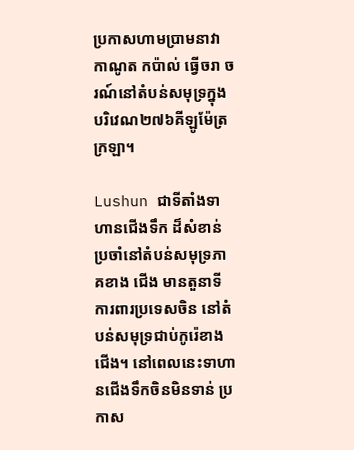ប្រកាសហាមប្រាមនាវា កាណូត កប៉ាល់ ធ្វើចរា ចរណ៍នៅតំបន់សមុទ្រក្នុងបរិវេណ២៧៦គីឡូម៉ែត្រក្រឡា។

Lushun ជាទីតាំងទាហានជើងទឹក ដ៏សំខាន់ ប្រចាំនៅតំបន់សមុទ្រភាគខាង ជើង មានតួនាទីការពារប្រទេសចិន នៅតំបន់សមុទ្រជាប់កូរ៉េខាងជើង។ នៅពេលនេះទាហានជើងទឹកចិនមិនទាន់ ប្រកាស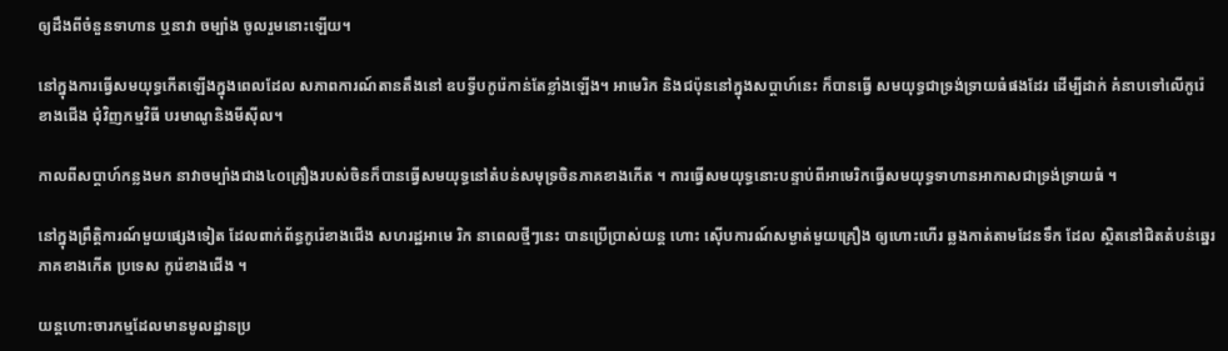ឲ្យដឹងពីចំនួនទាហាន ឬនាវា ចម្បាំង ចូលរួមនោះឡើយ។

នៅក្នុងការធ្វើសមយុទ្ធកើតឡើងក្នុងពេលដែល សភាពការណ៍តានតឹងនៅ ឧបទ្វីបកូរ៉េកាន់តែខ្លាំងឡើង។ អាមេរិក និងជប៉ុននៅក្នុងសប្តាហ៍នេះ ក៏បានធ្វើ សមយុទ្ធជាទ្រង់ទ្រាយធំផងដែរ ដើម្បីដាក់ គំនាបទៅលើកូរ៉េខាងជើង ជុំវិញកម្មវិធី បរមាណូនិងមីស៊ីល។

កាលពីសប្តាហ៍កន្លងមក នាវាចម្បាំងជាង៤០គ្រឿងរបស់ចិនក៏បានធ្វើសមយុទ្ធនៅតំបន់សមុទ្រចិនភាគខាងកើត ។ ការធ្វើសមយុទ្ធនោះបន្ទាប់ពីអាមេរិកធ្វើសមយុទ្ធទាហានអាកាសជាទ្រង់ទ្រាយធំ ។

នៅក្នុងព្រឹត្តិការណ៍មួយផ្សេងទៀត ដែលពាក់ព័ន្ធកូរ៉េខាងជើង សហរដ្ឋអាមេ រិក នាពេលថ្មីៗនេះ បានប្រើប្រាស់យន្ត ហោះ ស៊ើបការណ៍សម្ងាត់មួយគ្រឿង ឲ្យហោះហើរ ឆ្លងកាត់តាមដែនទឹក ដែល ស្ថិតនៅជិតតំបន់ឆ្នេរ ភាគខាងកើត ប្រទេស កូរ៉េខាងជើង ។

យន្តហោះចារកម្មដែលមានមូលដ្ឋានប្រ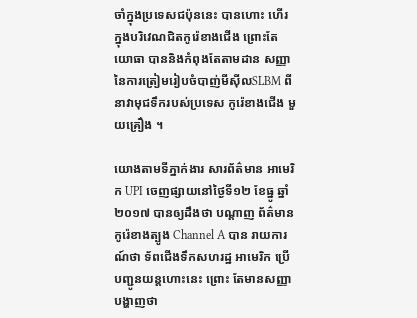ចាំក្នុងប្រទេសជប៉ុននេះ បានហោះ ហើរ ក្នុងបរិវេណជិតកូរ៉េខាងជើង ព្រោះតែ យោធា បាននិងកំពុងតែតាមដាន សញ្ញានៃការត្រៀមរៀបចំបាញ់មីស៊ីលSLBM ពីនាវាមុជទឹករបស់ប្រទេស កូរ៉េខាងជើង មួយគ្រឿង ។

យោងតាមទីភ្នាក់ងារ សារព័ត៌មាន អាមេរិក UPI ចេញផ្សាយនៅថ្ងៃទី១២ ខែធ្នូ ឆ្នាំ២០១៧ បានឲ្យដឹងថា បណ្ដាញ ព័ត៌មានកូរ៉េខាងត្បូង Channel A បាន រាយការណ៍ថា ទ័ពជើងទឹកសហរដ្ឋ អាមេរិក ប្រើបញ្ជូនយន្តហោះនេះ ព្រោះ តែមានសញ្ញាបង្ហាញថា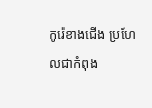កូរ៉េខាងជើង ប្រហែលជាកំពុង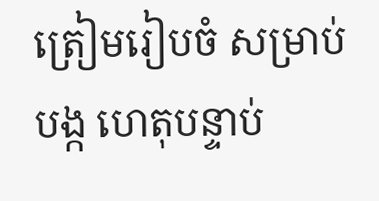ត្រៀមរៀបចំ សម្រាប់បង្ក ហេតុបន្ទាប់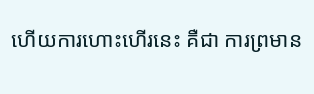ហើយការហោះហើរនេះ គឺជា ការព្រមាន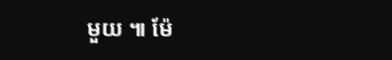មួយ ៕ ម៉ែ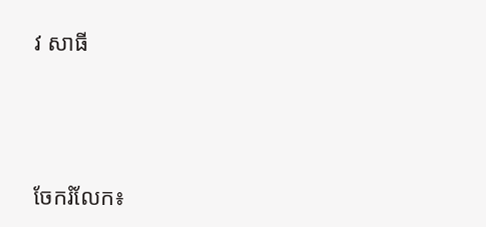វ សាធី




ចែករំលែក៖